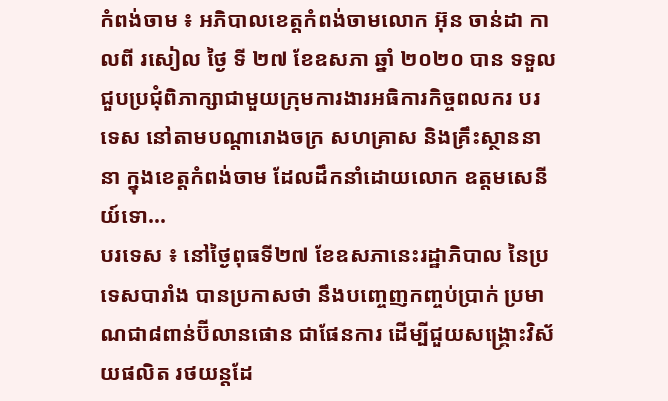កំពង់ចាម ៖ អភិបាលខេត្តកំពង់ចាមលោក អ៊ុន ចាន់ដា កាលពី រសៀល ថ្ងៃ ទី ២៧ ខែឧសភា ឆ្នាំ ២០២០ បាន ទទួលជួបប្រជុំពិភាក្សាជាមួយក្រុមការងារអធិការកិច្ចពលករ បរទេស នៅតាមបណ្តារោងចក្រ សហគ្រាស និងគ្រឹះស្ថាននានា ក្នុងខេត្តកំពង់ចាម ដែលដឹកនាំដោយលោក ឧត្តមសេនីយ៍ទោ...
បរទេស ៖ នៅថ្ងៃពុធទី២៧ ខែឧសភានេះរដ្ឋាភិបាល នៃប្រទេសបារាំង បានប្រកាសថា នឹងបញ្ចេញកញ្ចប់ប្រាក់ ប្រមាណជា៨ពាន់ប៊ីលានផោន ជាផែនការ ដើម្បីជួយសង្គ្រោះវិស័យផលិត រថយន្តដែ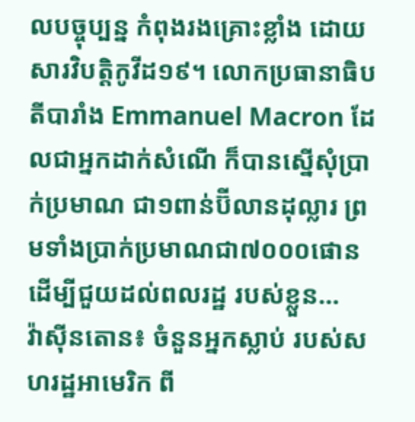លបច្ចុប្បន្ន កំពុងរងគ្រោះខ្លាំង ដោយសារវិបត្តិកូវីដ១៩។ លោកប្រធានាធិបតីបារាំង Emmanuel Macron ដែលជាអ្នកដាក់សំណើ ក៏បានស្នើសុំប្រាក់ប្រមាណ ជា១ពាន់ប៊ីលានដុល្លារ ព្រមទាំងប្រាក់ប្រមាណជា៧០០០ផោន ដើម្បីជួយដល់ពលរដ្ឋ របស់ខ្លួន...
វ៉ាស៊ីនតោន៖ ចំនួនអ្នកស្លាប់ របស់សហរដ្ឋអាមេរិក ពី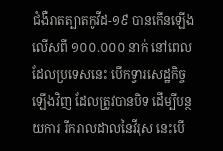ជំងឺរាតត្បាតកូវីដ-១៩ បានកើនឡើងលើសពី ១០០.០០០ នាក់ នៅពេលដែលប្រទេសនេះ បើកទ្វារសេដ្ឋកិច្ចឡើងវិញ ដែលត្រូវបានបិទ ដើម្បីបន្ថយការ រីករាលដាលនៃវីរុស នេះបើ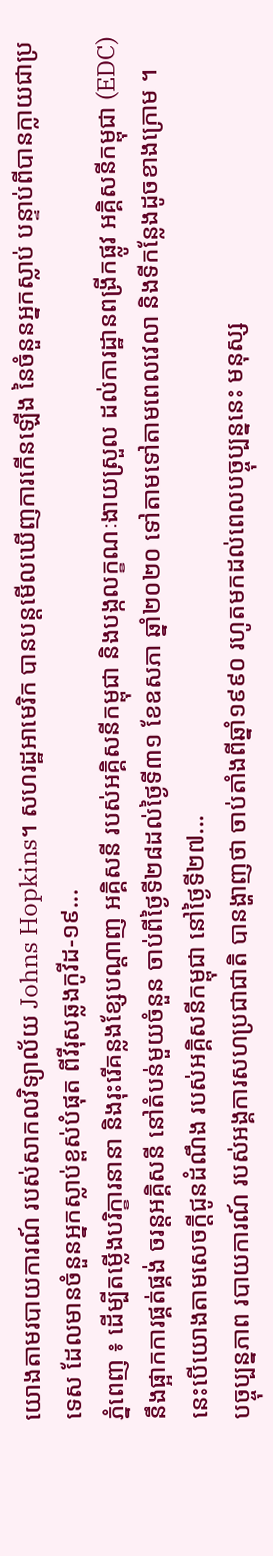យោងតាមរបាយការណ៍ របស់សាកលវិទ្យាល័យ Johns Hopkins។ សហរដ្ឋអាមេរិក បានបន្តមើលឃើញការកើនឡើង នៃចំនួនអ្នកស្លាប់ បន្ទាប់ពីបានក្លាយជាប្រទេស ដែលមានចំនួនអ្នកស្លាប់ខ្ពស់បំផុត ពីវីរុសឆ្លងកូវីដ-១៩...
ភ្នំពេញ ៖ ដើម្បីតម្លើងបរិក្ខារនានា និងរុះរើគន្លងខ្សែបណ្តាញ អគ្គិសនី របស់អគ្គិសនីកម្ពុជា និងបង្កលក្ខណៈងាយស្រួល ដល់ការដ្ឋានពង្រីកផ្លូវ អគ្គិសនីកម្ពុជា (EDC) នឹងផ្អាកការផ្គត់ផ្គង់ ចរន្តអគ្គិសនី នៅតំបន់មួយចំនួន ចាប់ពីថ្ងៃទី២៨ដល់ថ្ងៃទី៣១ ខែឧសភា ឆ្នាំ២០២០ ទៅតាមទៅតាមពេលវេលា និងទីកន្លែងដូចខាងក្រោម ។ នេះបើយោងតាមសេចក្ដីជូនដំណឹង របស់អគ្គិសនីកម្ពុជា នៅថ្ងៃទី២៧...
បច្ចុប្បន្នភាព របាយការណ៍ របស់អង្គការសហប្រជាជាតិ បានង្ហាញថា ចាប់តាំងពីឆ្នាំ១៩៩០ រហូតមកដល់ពេលបច្ចុប្បន្ននេះ មនុស្ស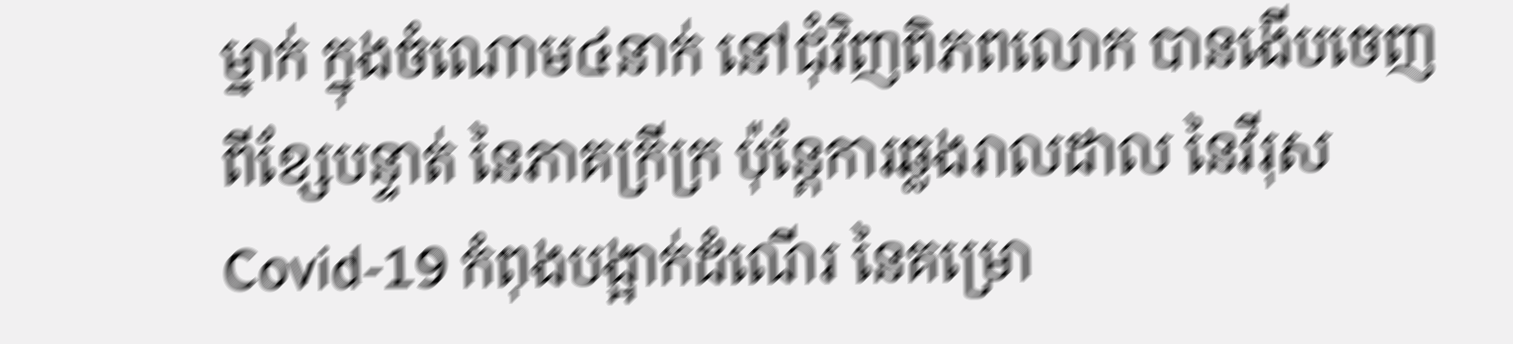ម្នាក់ ក្នុងចំណោម៤នាក់ នៅជុំវិញពិភពលោក បានងើបចេញពីខ្សែបន្ទាត់ នៃភាគក្រីក្រ ប៉ុន្តែការឆ្លងរាលដាល នៃវីរុសCovid-19 កំពុងបង្អាក់ដំណើរ នៃគម្រោ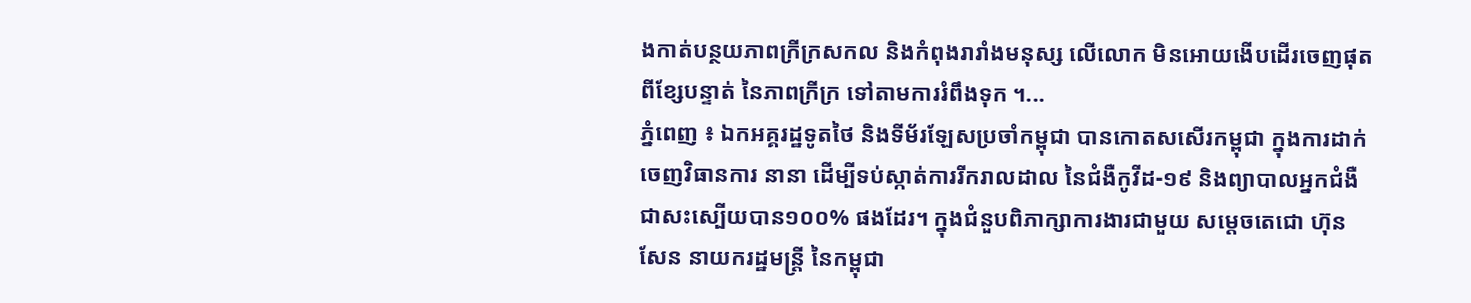ងកាត់បន្ថយភាពក្រីក្រសកល និងកំពុងរារាំងមនុស្ស លើលោក មិនអោយងើបដើរចេញផុត ពីខ្សែបន្ទាត់ នៃភាពក្រីក្រ ទៅតាមការរំពឹងទុក ។...
ភ្នំពេញ ៖ ឯកអគ្គរដ្ឋទូតថៃ និងទីម័រឡែសប្រចាំកម្ពុជា បានកោតសសើរកម្ពុជា ក្នុងការដាក់ចេញវិធានការ នានា ដើម្បីទប់ស្កាត់ការរីករាលដាល នៃជំងឺកូវីដ-១៩ និងព្យាបាលអ្នកជំងឺ ជាសះស្បើយបាន១០០% ផងដែរ។ ក្នុងជំនួបពិភាក្សាការងារជាមួយ សម្ដេចតេជោ ហ៊ុន សែន នាយករដ្ឋមន្ដ្រី នៃកម្ពុជា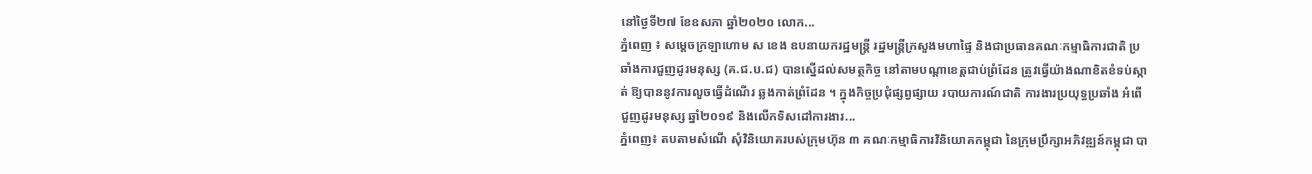នៅថ្ងៃទី២៧ ខែឧសភា ឆ្នាំ២០២០ លោក...
ភ្នំពេញ ៖ សម្តេចក្រឡាហោម ស ខេង ឧបនាយករដ្ឋមន្រ្តី រដ្ឋមន្រ្តីក្រសួងមហាផ្ទៃ និងជាប្រធានគណៈកម្មាធិការជាតិ ប្រឆាំងការជួញដូរមនុស្ស (គ.ជ.ប.ជ) បានស្នើដល់សមត្ថកិច្ច នៅតាមបណ្តាខេត្តជាប់ព្រំដែន ត្រូវធ្វើយ៉ាងណាខិតខំទប់ស្កាត់ ឱ្យបាននូវការលួចធ្វើដំណើរ ឆ្លងកាត់ព្រំដែន ។ ក្នុងកិច្ចប្រជុំផ្សព្វផ្សាយ របាយការណ៍ជាតិ ការងារប្រយុទ្ធប្រឆាំង អំពើជួញដូរមនុស្ស ឆ្នាំ២០១៩ និងលើកទិសដៅការងារ...
ភ្នំពេញ៖ តបតាមសំណើ សុំវិនិយោគរបស់ក្រុមហ៊ុន ៣ គណៈកម្មាធិការវិនិយោគកម្ពុជា នៃក្រុមប្រឹក្សាអភិវឌ្ឍន៍កម្ពុជា បា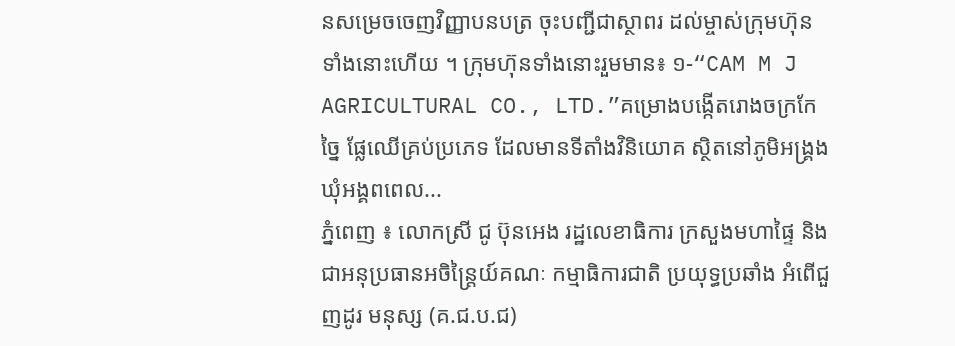នសម្រេចចេញវិញ្ញាបនបត្រ ចុះបញ្ជីជាស្ថាពរ ដល់ម្ចាស់ក្រុមហ៊ុន ទាំងនោះហើយ ។ ក្រុមហ៊ុនទាំងនោះរួមមាន៖ ១-“CAM M J AGRICULTURAL CO., LTD.”គម្រោងបង្កើតរោងចក្រកែច្នៃ ផ្លែឈើគ្រប់ប្រភេទ ដែលមានទីតាំងវិនិយោគ ស្ថិតនៅភូមិអង្រ្គង ឃុំអង្គពពេល...
ភ្នំពេញ ៖ លោកស្រី ជូ ប៊ុនអេង រដ្ឋលេខាធិការ ក្រសួងមហាផ្ទៃ និងជាអនុប្រធានអចិន្ត្រៃយ៍គណៈ កម្មាធិការជាតិ ប្រយុទ្ធប្រឆាំង អំពើជួញដូរ មនុស្ស (គ.ជ.ប.ជ)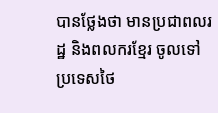បានថ្លែងថា មានប្រជាពលរដ្ឋ និងពលករខ្មែរ ចូលទៅប្រទេសថៃ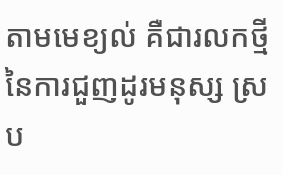តាមមេខ្យល់ គឺជារលកថ្មី នៃការជួញដូរមនុស្ស ស្រប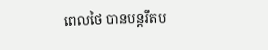ពេលថៃ បានបន្ដរឹតប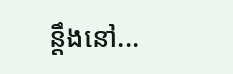ន្ដឹងនៅ...